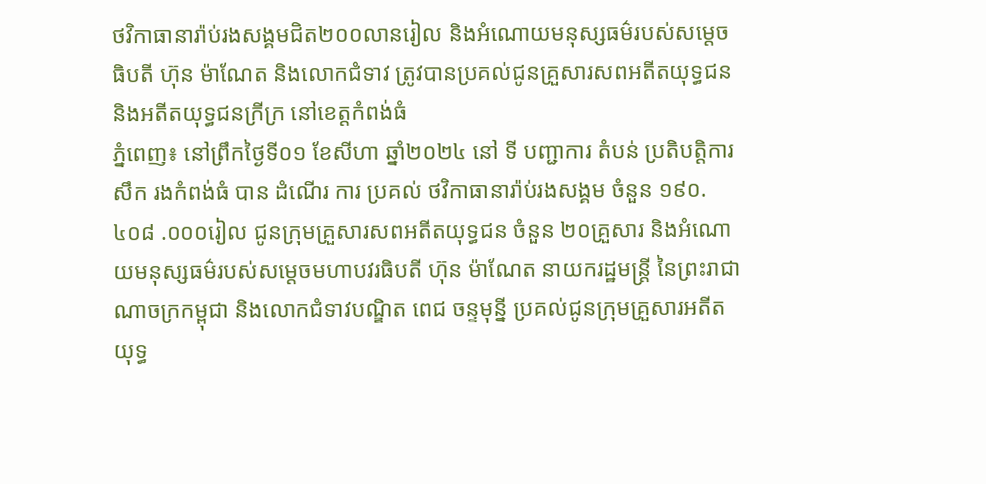ថវិកាធានារ៉ាប់រងសង្គមជិត២០០លានរៀល និងអំណោយមនុស្សធម៌របស់សម្តេចធិបតី ហ៊ុន ម៉ាណែត និងលោកជំទាវ ត្រូវបានប្រគល់ជូនគ្រួសារសពអតីតយុទ្ធជន និងអតីតយុទ្ធជនក្រីក្រ នៅខេត្តកំពង់ធំ
ភ្នំពេញ៖ នៅព្រឹកថ្ងៃទី០១ ខែសីហា ឆ្នាំ២០២៤ នៅ ទី បញ្ជាការ តំបន់ ប្រតិបត្តិការ សឹក រងកំពង់ធំ បាន ដំណើរ ការ ប្រគល់ ថវិកាធានារ៉ាប់រងសង្គម ចំនួន ១៩០.៤០៨ .០០០រៀល ជូនក្រុមគ្រួសារសពអតីតយុទ្ធជន ចំនួន ២០គ្រួសារ និងអំណោយមនុស្សធម៌របស់សម្តេចមហាបវរធិបតី ហ៊ុន ម៉ាណែត នាយករដ្ឋមន្ត្រី នៃព្រះរាជាណាចក្រកម្ពុជា និងលោកជំទាវបណ្ឌិត ពេជ ចន្ទមុន្នី ប្រគល់ជូនក្រុមគ្រួសារអតីតយុទ្ធ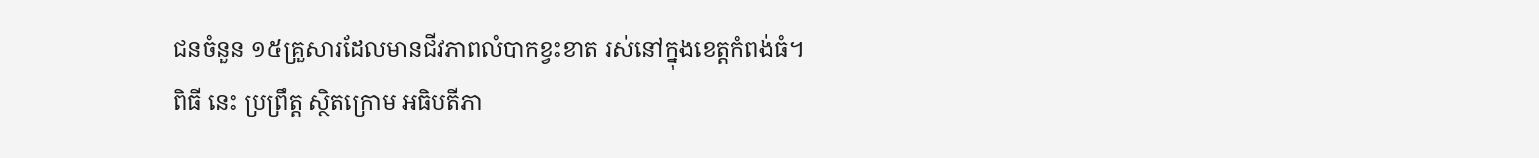ជនចំនួន ១៥គ្រួសារដែលមានជីវភាពលំបាកខ្វះខាត រស់នៅក្នុងខេត្តកំពង់ធំ។
ពិធី នេះ ប្រព្រឹត្ត ស្ថិតក្រោម អធិបតីភា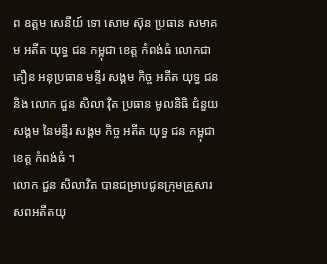ព ឧត្តម សេនីយ៍ ទោ សោម ស៊ុន ប្រធាន សមាគម អតីត យុទ្ធ ជន កម្ពុជា ខេត្ត កំពង់ធំ លោកជា គឿន អនុប្រធាន មន្ទីរ សង្គម កិច្ច អតីត យុទ្ធ ជន និង លោក ជួន សិលា វុិត ប្រធាន មូលនិធិ ជំនួយ សង្គម នៃមន្ទីរ សង្គម កិច្ច អតីត យុទ្ធ ជន កម្ពុជា ខេត្ត កំពង់ធំ ។
លោក ជួន សិលាវិត បានជម្រាបជូនក្រុមគ្រួសារសពអតីតយុ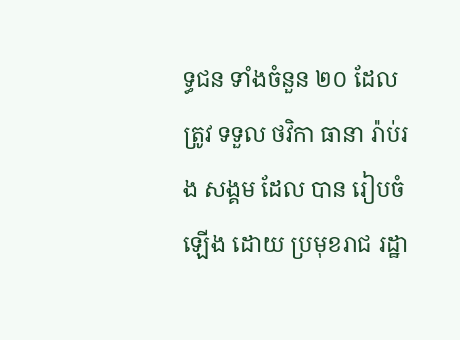ទ្ធជន ទាំងចំនួន ២០ ដែល ត្រូវ ទទួល ថវិកា ធានា រ៉ាប់រង សង្គម ដែល បាន រៀបចំ ឡើង ដោយ ប្រមុខរាជ រដ្ឋា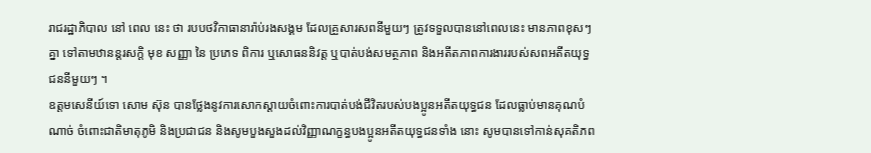រាជរដ្ឋាភិបាល នៅ ពេល នេះ ថា របបថវិកាធានារ៉ាប់រងសង្គម ដែលគ្រួសារសពនីមួយៗ ត្រូវទទួលបាននៅពេលនេះ មានភាពខុសៗគ្នា ទៅតាមឋានន្តរសក្តិ មុខ សញ្ញា នៃ ប្រភេទ ពិការ ឬសោធននិវត្ត ឬបាត់បង់សមត្ថភាព និងអតីតភាពការងាររបស់សពអតីតយុទ្ធជននីមួយៗ ។
ឧត្តមសេនីយ៍ទោ សោម ស៊ុន បានថ្លែងនូវការសោកស្ដាយចំពោះការបាត់បង់ជីវិតរបស់បងប្អូនអតីតយុទ្ធជន ដែលធ្លាប់មានគុណបំណាច់ ចំពោះជាតិមាតុភូមិ និងប្រជាជន និងសូមបួងសួងដល់វិញ្ញាណក្ខន្ធបងប្អូនអតីតយុទ្ធជនទាំង នោះ សូមបានទៅកាន់សុគតិភព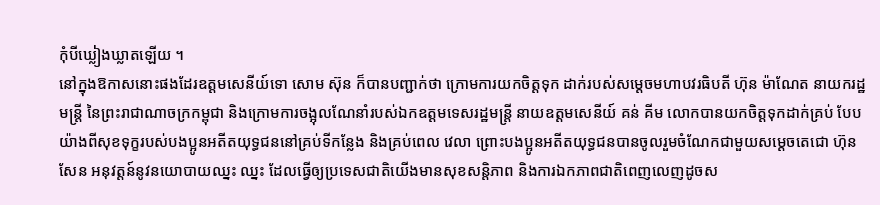កុំបីឃ្លៀងឃ្លាតឡើយ ។
នៅក្នុងឱកាសនោះផងដែរឧត្ដមសេនីយ៍ទោ សោម ស៊ុន ក៏បានបញ្ជាក់ថា ក្រោមការយកចិត្តទុក ដាក់របស់សម្ដេចមហាបវរធិបតី ហ៊ុន ម៉ាណែត នាយករដ្ឋមន្ត្រី នៃព្រះរាជាណាចក្រកម្ពុជា និងក្រោមការចង្អុលណែនាំរបស់ឯកឧត្តមទេសរដ្ឋមន្ត្រី នាយឧត្តមសេនីយ៍ គន់ គីម លោកបានយកចិត្តទុកដាក់គ្រប់ បែបយ៉ាងពីសុខទុក្ខរបស់បងប្អូនអតីតយុទ្ធជននៅគ្រប់ទីកន្លែង និងគ្រប់ពេល វេលា ព្រោះបងប្អូនអតីតយុទ្ធជនបានចូលរួមចំណែកជាមួយសម្ដេចតេជោ ហ៊ុន សែន អនុវត្តន៍នូវនយោបាយឈ្នះ ឈ្នះ ដែលធ្វើឲ្យប្រទេសជាតិយើងមានសុខសន្តិភាព និងការឯកភាពជាតិពេញលេញដូចស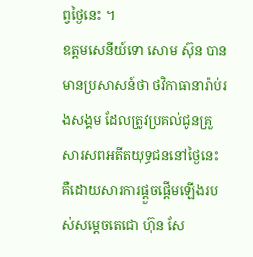ព្វថ្ងៃនេះ ។
ឧត្តមសេនីយ៍ទោ សោម ស៊ុន បានមានប្រសាសន៍ថា ថវិកាធានារ៉ាប់រងសង្គម ដែលត្រូវប្រគល់ជូនគ្រួសារសពអតីតយុទ្ធជននៅថ្ងៃនេះ គឺដោយសារការផ្ដួចផ្ដើមឡើងរបស់សម្ដេចតេជោ ហ៊ុន សែ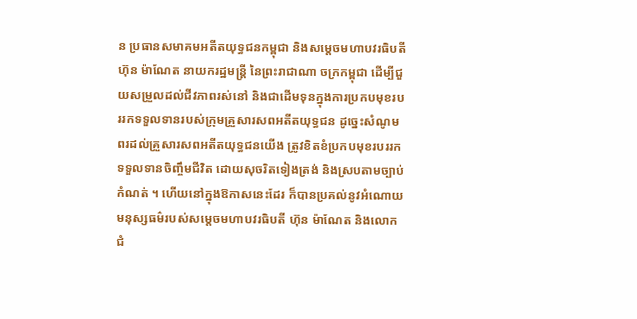ន ប្រធានសមាគមអតីតយុទ្ធជនកម្ពុជា និងសម្តេចមហាបវរធិបតី ហ៊ុន ម៉ាណែត នាយករដ្ឋមន្ត្រី នៃព្រះរាជាណា ចក្រកម្ពុជា ដើម្បីជួយសម្រួលដល់ជីវភាពរស់នៅ និងជាដើមទុនក្នុងការប្រកបមុខរបររកទទួលទានរបស់ក្រុមគ្រួសារសពអតីតយុទ្ធជន ដូច្នេះសំណូម ពរដល់គ្រួសារសពអតីតយុទ្ធជនយើង ត្រូវខិតខំប្រកបមុខរបររកទទួលទានចិញ្ចឹមជីវិត ដោយសុចរិតទៀងត្រង់ និងស្របតាមច្បាប់កំណត់ ។ ហើយនៅក្នុងឱកាសនេះដែរ ក៏បានប្រគល់នូវអំណោយមនុស្សធម៌របស់សម្តេចមហាបវរធិបតី ហ៊ុន ម៉ាណែត និងលោកជំ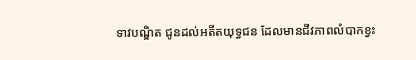ទាវបណ្ឌិត ជូនដល់អតីតយុទ្ធជន ដែលមានជីវភាពលំបាកខ្វះ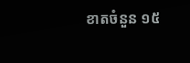ខាតចំនួន ១៥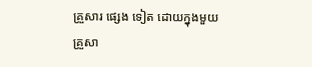គ្រួសារ ផ្សេង ទៀត ដោយក្នុងមួយគ្រួសា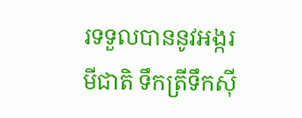រទទួលបាននូវអង្ករ មីជាតិ ទឹកត្រីទឹកស៊ី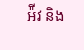អ៉ីវ និង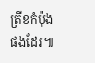ត្រីខកំប៉ុងផងដែរ៕